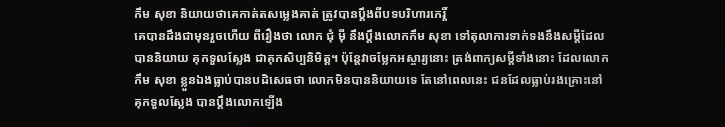កឹម សុខា និយាយថាគេកាត់តសម្លេងគាត់ ត្រូវបានប្ដឹងពីបទបរិហារកេរ្តិ៍
គេបានដឹងជាមុនរួចហើយ ពីរឿងថា លោក ជុំ ម៉ី នឹងប្ដឹងលោកកឹម សុខា ទៅតុលាការទាក់ទងនឹងសម្ដីដែលបាននិយាយ គុកទួលស្លែង ជាគុកសិប្បនិមិត្ត។ ប៉ុន្តែវាចម្លែកអស្ចារ្យនោះ ត្រង់ពាក្យសម្ដីទាំងនោះ ដែលលោកកឹម សុខា ខ្លួនឯងធ្លាប់បានបដិសេធថា លោកមិនបាននិយាយទេ តែនៅពេលនេះ ជនដែលធ្លាប់រងគ្រោះនៅគុកទួលស្លែង បានប្ដឹងលោកឡើង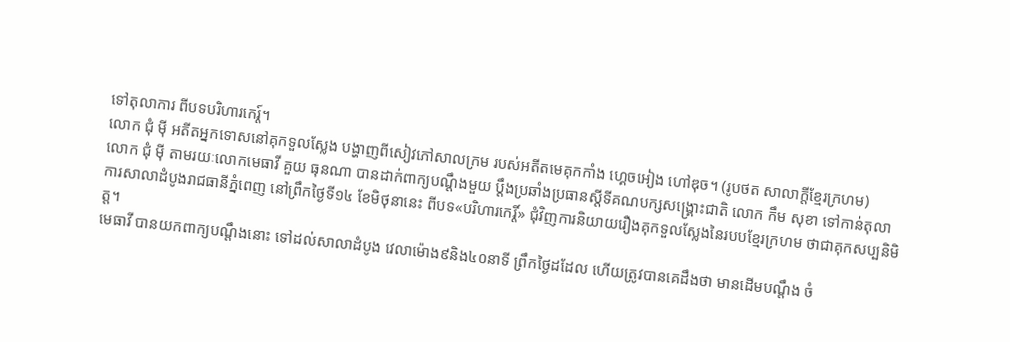ទៅតុលាការ ពីបទបរិហារកេរ្ត៍។
លោក ជុំ ម៉ី អតីតអ្នកទោសនៅគុកទួលស្លែង បង្ហាញពីសៀវភៅសាលក្រម របស់អតីតមេគុកកាំង ហ្គេចអៀង ហៅឌុច។ (រូបថត សាលាក្ដីខ្មែរក្រហម)
លោក ជុំ ម៉ី តាមរយៈលោកមេធាវី គួយ ធុនណា បានដាក់ពាក្យបណ្ដឹងមួយ ប្ដឹងប្រឆាំងប្រធានស្ដីទីគណបក្សសង្គ្រោះជាតិ លោក កឹម សុខា ទៅកាន់តុលាការសាលាដំបូងរាជធានីភ្នំពេញ នៅព្រឹកថ្ងៃទី១៤ ខែមិថុនានេះ ពីបទ«បរិហារកេរ្តិ៍» ជុំវិញការនិយាយរឿងគុកទួលស្លែងនៃរបបខ្មែរក្រហម ថាជាគុកសប្បនិមិត្ត។
មេធាវី បានយកពាក្យបណ្ដឹងនោះ ទៅដល់សាលាដំបូង វេលាម៉ោង៩និង៤០នាទី ព្រឹកថ្ងៃដដែល ហើយត្រូវបានគេដឹងថា មានដើមបណ្តឹង ចំ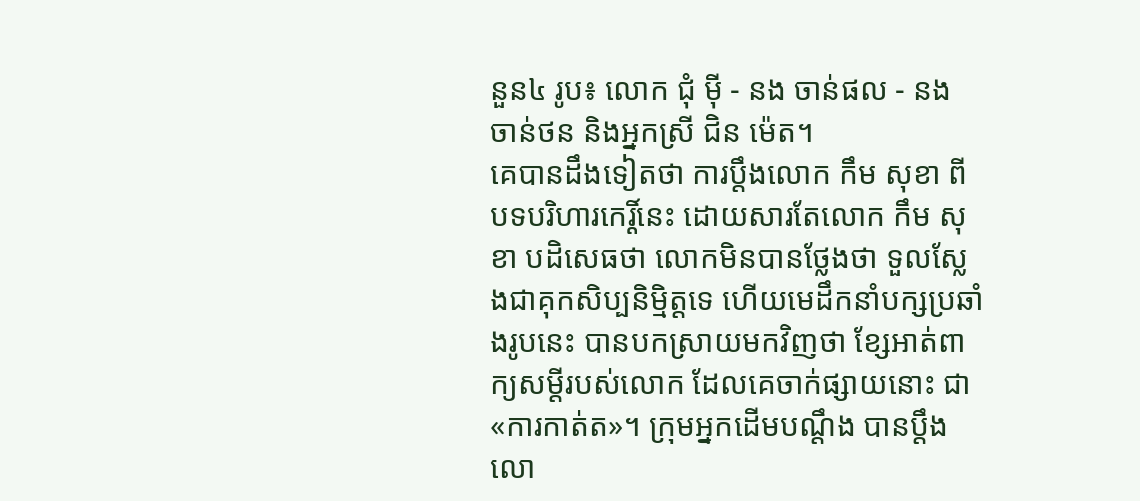នួន៤ រូប៖ លោក ជុំ ម៉ី - នង ចាន់ផល - នង ចាន់ថន និងអ្នកស្រី ជិន ម៉េត។
គេបានដឹងទៀតថា ការប្តឹងលោក កឹម សុខា ពីបទបរិហារកេរ្តិ៍នេះ ដោយសារតែលោក កឹម សុខា បដិសេធថា លោកមិនបានថ្លែងថា ទួលស្លែងជាគុកសិប្បនិម្មិត្តទេ ហើយមេដឹកនាំបក្សប្រឆាំងរូបនេះ បានបកស្រាយមកវិញថា ខ្សែអាត់ពាក្យសម្តីរបស់លោក ដែលគេចាក់ផ្សាយនោះ ជា«ការកាត់ត»។ ក្រុមអ្នកដើមបណ្ដឹង បានប្តឹងលោ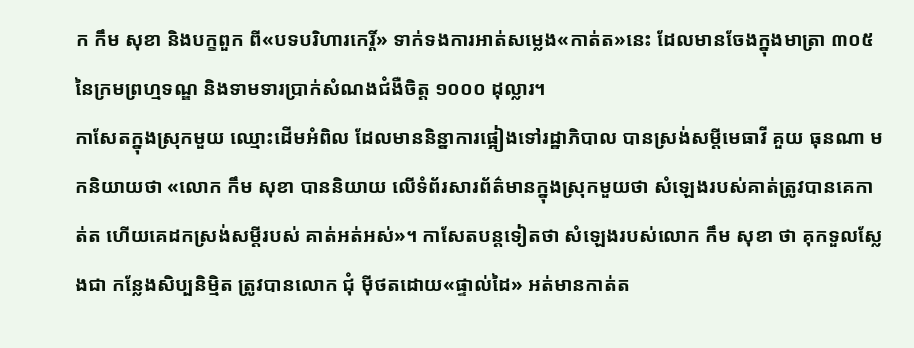ក កឹម សុខា និងបក្ខពួក ពី«បទបរិហារកេរ្តិ៍» ទាក់ទងការអាត់សម្លេង«កាត់ត»នេះ ដែលមានចែងក្នុងមាត្រា ៣០៥ នៃក្រមព្រហ្មទណ្ឌ និងទាមទារប្រាក់សំណងជំងឺចិត្ត ១០០០ ដុល្លារ។
កាសែតក្នុងស្រុកមួយ ឈ្មោះដើមអំពិល ដែលមាននិន្នាការផ្អៀងទៅរដ្ឋាភិបាល បានស្រង់សម្ដីមេធាវី គួយ ធុនណា មកនិយាយថា «លោក កឹម សុខា បាននិយាយ លើទំព័រសារព័ត៌មានក្នុងស្រុកមួយថា សំឡេងរបស់គាត់ត្រូវបានគេកាត់ត ហើយគេដកស្រង់សម្តីរបស់ គាត់អត់អស់»។ កាសែតបន្តទៀតថា សំឡេងរបស់លោក កឹម សុខា ថា គុកទួលស្លែងជា កន្លែងសិប្បនិម្មិត ត្រូវបានលោក ជុំ ម៉ីថតដោយ«ផ្ទាល់ដៃ» អត់មានកាត់ត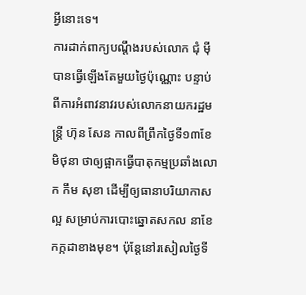អ្វីនោះទេ។
ការដាក់ពាក្យបណ្តឹងរបស់លោក ជុំ ម៉ី បានធ្វើឡើងតែមួយថ្ងៃប៉ុណ្ណោះ បន្ទាប់ពីការអំពាវនាវរបស់លោកនាយករដ្ឋមន្ត្រី ហ៊ុន សែន កាលពីព្រឹកថ្ងៃទី១៣ខែមិថុនា ថាឲ្យផ្អាកធ្វើបាតុកម្មប្រឆាំងលោក កឹម សុខា ដើម្បីឲ្យធានាបរិយាកាសល្អ សម្រាប់ការបោះឆ្នោតសកល នាខែកក្កដាខាងមុខ។ ប៉ុន្តែនៅរសៀលថ្ងៃទី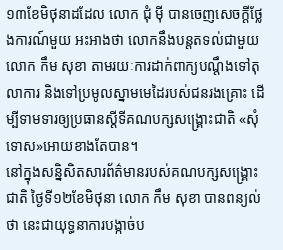១៣ខែមិថុនាដដែល លោក ជុំ ម៉ី បានចេញសេចក្ដីថ្លែងការណ៍មួយ អះអាងថា លោកនឹងបន្តតទល់ជាមួយលោក កឹម សុខា តាមរយៈការដាក់ពាក្យបណ្តឹងទៅតុលាការ និងទៅប្រមូលស្នាមមេដៃរបស់ជនរងគ្រោះ ដើម្បីទាមទារឲ្យប្រធានស្ដីទីគណបក្សសង្គ្រោះជាតិ «សុំទោស»អោយខាងតែបាន។
នៅក្នុងសន្និសិតសារព័ត៌មានរបស់គណបក្សសង្គ្រោះជាតិ ថ្ងៃទី១២ខែមិថុនា លោក កឹម សុខា បានពន្យល់ថា នេះជាយុទ្ធនាការបង្កាច់ប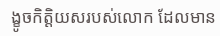ង្ខូចកិត្តិយសរបស់លោក ដែលមាន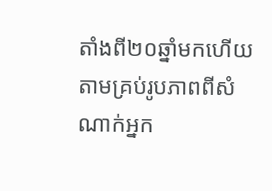តាំងពី២០ឆ្នាំមកហើយ តាមគ្រប់រូបភាពពីសំណាក់អ្នក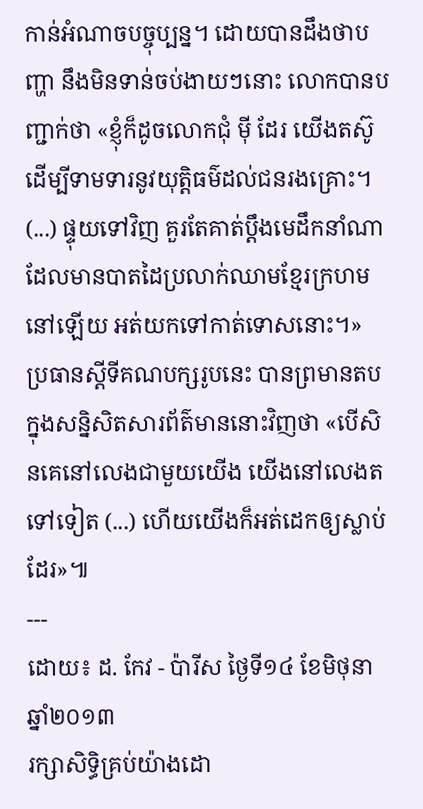កាន់អំណាចបច្ចុប្បន្ន។ ដោយបានដឹងថាបញ្ហា នឹងមិនទាន់ចប់ងាយៗនោះ លោកបានបញ្ជាក់ថា «ខ្ញុំក៏ដូចលោកជុំ ម៉ី ដែរ យើងតស៊ូ ដើម្បីទាមទារនូវយុត្តិធម៌ដល់ជនរងគ្រោះ។ (...) ផ្ទុយទៅវិញ គួរតែគាត់ប្ដឹងមេដឹកនាំណា ដែលមានបាតដៃប្រលាក់ឈាមខ្មែរក្រហមនៅឡើយ អត់យកទៅកាត់ទោសនោះ។»
ប្រធានស្ដីទីគណបក្សរូបនេះ បានព្រមានតបក្នុងសន្និសិតសារព័ត៌មាននោះវិញថា «បើសិនគេនៅលេងជាមួយយើង យើងនៅលេងតទៅទៀត (...) ហើយយើងក៏អត់ដេកឲ្យស្លាប់ដែរ»៕
---
ដោយ៖ ដ. កែវ - ប៉ារីស ថ្ងៃទី១៤ ខែមិថុនា ឆ្នាំ២០១៣
រក្សាសិទ្ធិគ្រប់យ៉ាងដោ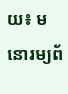យ៖ មនោរម្យព័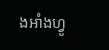ងអាំងហ្វូ